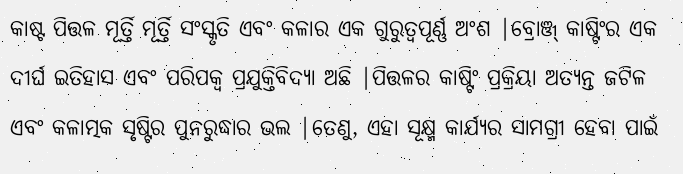କାଷ୍ଟ ପିତ୍ତଳ ମୂର୍ତ୍ତି ମୂର୍ତ୍ତି ସଂସ୍କୃତି ଏବଂ କଳାର ଏକ ଗୁରୁତ୍ୱପୂର୍ଣ୍ଣ ଅଂଶ |ବ୍ରୋଞ୍ଜ୍ କାଷ୍ଟିଂର ଏକ ଦୀର୍ଘ ଇତିହାସ ଏବଂ ପରିପକ୍ୱ ପ୍ରଯୁକ୍ତିବିଦ୍ୟା ଅଛି |ପିତ୍ତଳର କାଷ୍ଟିଂ ପ୍ରକ୍ରିୟା ଅତ୍ୟନ୍ତ ଜଟିଳ ଏବଂ କଳାତ୍ମକ ସୃଷ୍ଟିର ପୁନରୁଦ୍ଧାର ଭଲ |ତେଣୁ, ଏହା ସୂକ୍ଷ୍ମ କାର୍ଯ୍ୟର ସାମଗ୍ରୀ ହେବା ପାଇଁ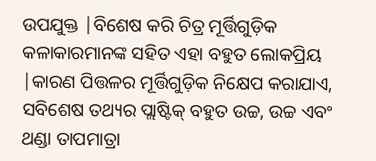ଉପଯୁକ୍ତ |ବିଶେଷ କରି ଚିତ୍ର ମୂର୍ତ୍ତିଗୁଡ଼ିକ କଳାକାରମାନଙ୍କ ସହିତ ଏହା ବହୁତ ଲୋକପ୍ରିୟ |କାରଣ ପିତ୍ତଳର ମୂର୍ତ୍ତିଗୁଡ଼ିକ ନିକ୍ଷେପ କରାଯାଏ, ସବିଶେଷ ତଥ୍ୟର ପ୍ଲାଷ୍ଟିକ୍ ବହୁତ ଉଚ୍ଚ, ଉଚ୍ଚ ଏବଂ ଥଣ୍ଡା ତାପମାତ୍ରା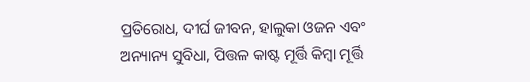ପ୍ରତିରୋଧ, ଦୀର୍ଘ ଜୀବନ, ହାଲୁକା ଓଜନ ଏବଂ ଅନ୍ୟାନ୍ୟ ସୁବିଧା, ପିତ୍ତଳ କାଷ୍ଟ ମୂର୍ତ୍ତି କିମ୍ବା ମୂର୍ତ୍ତି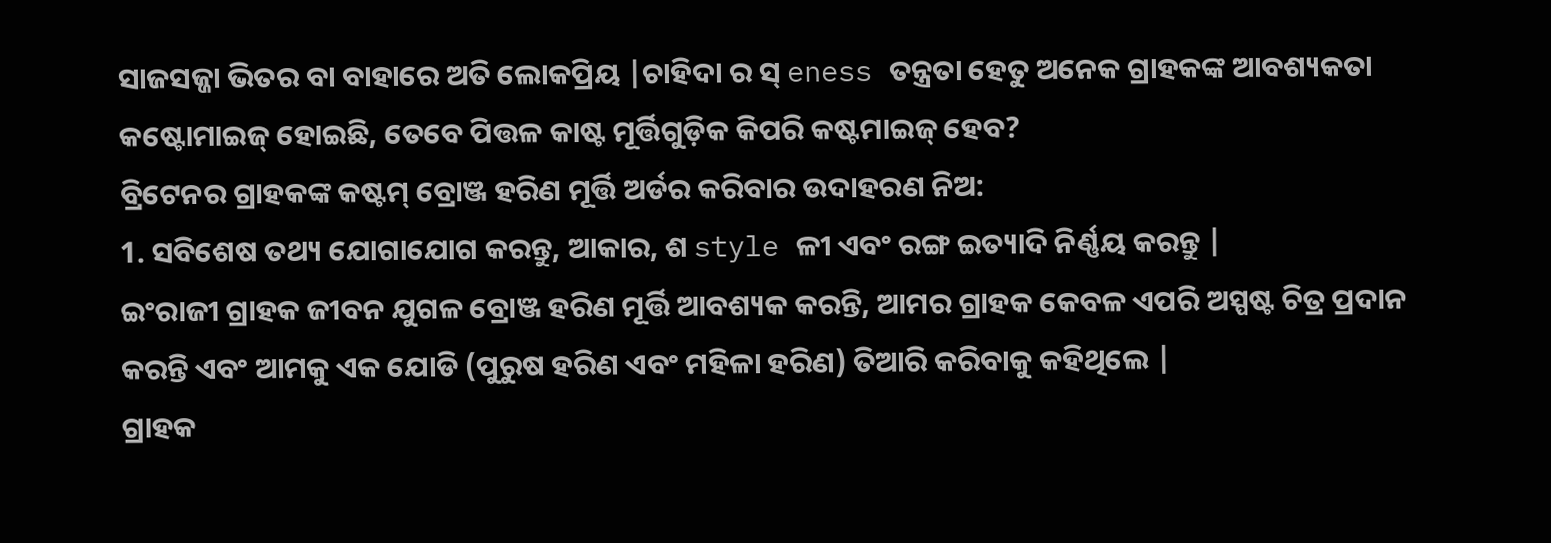ସାଜସଜ୍ଜା ଭିତର ବା ବାହାରେ ଅତି ଲୋକପ୍ରିୟ |ଚାହିଦା ର ସ୍ eness ତନ୍ତ୍ରତା ହେତୁ ଅନେକ ଗ୍ରାହକଙ୍କ ଆବଶ୍ୟକତା କଷ୍ଟୋମାଇଜ୍ ହୋଇଛି, ତେବେ ପିତ୍ତଳ କାଷ୍ଟ ମୂର୍ତ୍ତିଗୁଡ଼ିକ କିପରି କଷ୍ଟମାଇଜ୍ ହେବ?
ବ୍ରିଟେନର ଗ୍ରାହକଙ୍କ କଷ୍ଟମ୍ ବ୍ରୋଞ୍ଜ ହରିଣ ମୂର୍ତ୍ତି ଅର୍ଡର କରିବାର ଉଦାହରଣ ନିଅ:
1. ସବିଶେଷ ତଥ୍ୟ ଯୋଗାଯୋଗ କରନ୍ତୁ, ଆକାର, ଶ style ଳୀ ଏବଂ ରଙ୍ଗ ଇତ୍ୟାଦି ନିର୍ଣ୍ଣୟ କରନ୍ତୁ |
ଇଂରାଜୀ ଗ୍ରାହକ ଜୀବନ ଯୁଗଳ ବ୍ରୋଞ୍ଜ ହରିଣ ମୂର୍ତ୍ତି ଆବଶ୍ୟକ କରନ୍ତି, ଆମର ଗ୍ରାହକ କେବଳ ଏପରି ଅସ୍ପଷ୍ଟ ଚିତ୍ର ପ୍ରଦାନ କରନ୍ତି ଏବଂ ଆମକୁ ଏକ ଯୋଡି (ପୁରୁଷ ହରିଣ ଏବଂ ମହିଳା ହରିଣ) ତିଆରି କରିବାକୁ କହିଥିଲେ |
ଗ୍ରାହକ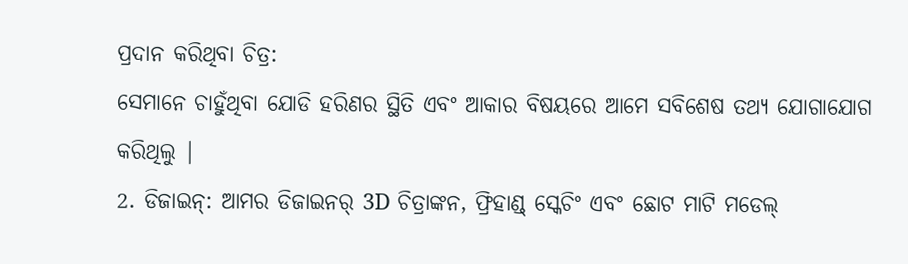ପ୍ରଦାନ କରିଥିବା ଚିତ୍ର:
ସେମାନେ ଚାହୁଁଥିବା ଯୋଡି ହରିଣର ସ୍ଥିତି ଏବଂ ଆକାର ବିଷୟରେ ଆମେ ସବିଶେଷ ତଥ୍ୟ ଯୋଗାଯୋଗ କରିଥିଲୁ |
2. ଡିଜାଇନ୍: ଆମର ଡିଜାଇନର୍ 3D ଚିତ୍ରାଙ୍କନ, ଫ୍ରିହାଣ୍ଡ୍ ସ୍କେଚିଂ ଏବଂ ଛୋଟ ମାଟି ମଡେଲ୍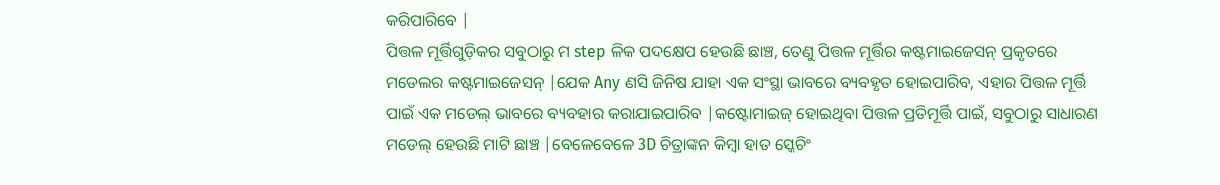କରିପାରିବେ |
ପିତ୍ତଳ ମୂର୍ତ୍ତିଗୁଡ଼ିକର ସବୁଠାରୁ ମ step ଳିକ ପଦକ୍ଷେପ ହେଉଛି ଛାଞ୍ଚ, ତେଣୁ ପିତ୍ତଳ ମୂର୍ତ୍ତିର କଷ୍ଟମାଇଜେସନ୍ ପ୍ରକୃତରେ ମଡେଲର କଷ୍ଟମାଇଜେସନ୍ |ଯେକ Any ଣସି ଜିନିଷ ଯାହା ଏକ ସଂସ୍ଥା ଭାବରେ ବ୍ୟବହୃତ ହୋଇପାରିବ, ଏହାର ପିତ୍ତଳ ମୂର୍ତ୍ତି ପାଇଁ ଏକ ମଡେଲ୍ ଭାବରେ ବ୍ୟବହାର କରାଯାଇପାରିବ |କଷ୍ଟୋମାଇଜ୍ ହୋଇଥିବା ପିତ୍ତଳ ପ୍ରତିମୂର୍ତ୍ତି ପାଇଁ, ସବୁଠାରୁ ସାଧାରଣ ମଡେଲ୍ ହେଉଛି ମାଟି ଛାଞ୍ଚ |ବେଳେବେଳେ 3D ଚିତ୍ରାଙ୍କନ କିମ୍ବା ହାତ ସ୍କେଚିଂ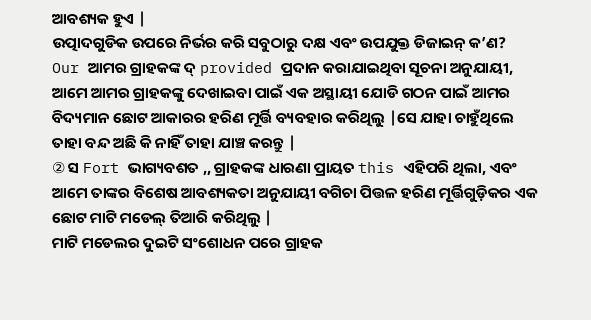ଆବଶ୍ୟକ ହୁଏ |
ଉତ୍ପାଦଗୁଡିକ ଉପରେ ନିର୍ଭର କରି ସବୁଠାରୁ ଦକ୍ଷ ଏବଂ ଉପଯୁକ୍ତ ଡିଜାଇନ୍ କ’ଣ?
Our ଆମର ଗ୍ରାହକଙ୍କ ଦ୍ provided ପ୍ରଦାନ କରାଯାଇଥିବା ସୂଚନା ଅନୁଯାୟୀ, ଆମେ ଆମର ଗ୍ରାହକଙ୍କୁ ଦେଖାଇବା ପାଇଁ ଏକ ଅସ୍ଥାୟୀ ଯୋଡି ଗଠନ ପାଇଁ ଆମର ବିଦ୍ୟମାନ ଛୋଟ ଆକାରର ହରିଣ ମୂର୍ତ୍ତି ବ୍ୟବହାର କରିଥିଲୁ |ସେ ଯାହା ଚାହୁଁଥିଲେ ତାହା ବନ୍ଦ ଅଛି କି ନାହିଁ ତାହା ଯାଞ୍ଚ କରନ୍ତୁ |
② ସ Fort ଭାଗ୍ୟବଶତ ,, ଗ୍ରାହକଙ୍କ ଧାରଣା ପ୍ରାୟତ this ଏହିପରି ଥିଲା, ଏବଂ ଆମେ ତାଙ୍କର ବିଶେଷ ଆବଶ୍ୟକତା ଅନୁଯାୟୀ ବଗିଚା ପିତ୍ତଳ ହରିଣ ମୂର୍ତ୍ତିଗୁଡ଼ିକର ଏକ ଛୋଟ ମାଟି ମଡେଲ୍ ତିଆରି କରିଥିଲୁ |
ମାଟି ମଡେଲର ଦୁଇଟି ସଂଶୋଧନ ପରେ ଗ୍ରାହକ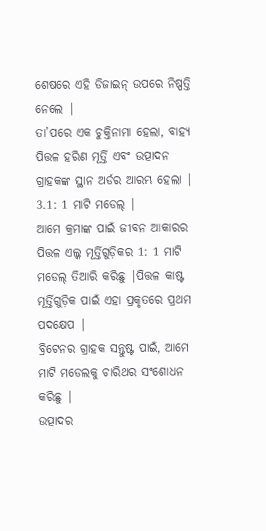ଶେଷରେ ଏହି ଡିଜାଇନ୍ ଉପରେ ନିଷ୍ପତ୍ତି ନେଲେ |
ତା’ପରେ ଏକ ଚୁକ୍ତିନାମା ହେଲା, ବାହ୍ୟ ପିତ୍ତଳ ହରିଣ ମୂର୍ତ୍ତି ଏବଂ ଉତ୍ପାଦନ ଗ୍ରାହକଙ୍କ ସ୍ଥାନ ଅର୍ଡର ଆରମ୍ଭ ହେଲା |
3.1: 1 ମାଟି ମଡେଲ୍ |
ଆମେ କ୍ରମାଙ୍କ ପାଇଁ ଜୀବନ ଆକାରର ପିତ୍ତଳ ଏଲ୍କ ମୂର୍ତ୍ତିଗୁଡ଼ିକର 1: 1 ମାଟି ମଡେଲ୍ ତିଆରି କରିଛୁ |ପିତ୍ତଳ କାଷ୍ଟ ମୂର୍ତ୍ତିଗୁଡ଼ିକ ପାଇଁ ଏହା ପ୍ରକୃତରେ ପ୍ରଥମ ପଦକ୍ଷେପ |
ବ୍ରିଟେନର ଗ୍ରାହକ ସନ୍ତୁଷ୍ଟ ପାଇଁ, ଆମେ ମାଟି ମଡେଲକୁ ଚାରିଥର ସଂଶୋଧନ କରିଛୁ |
ଉତ୍ପାଦର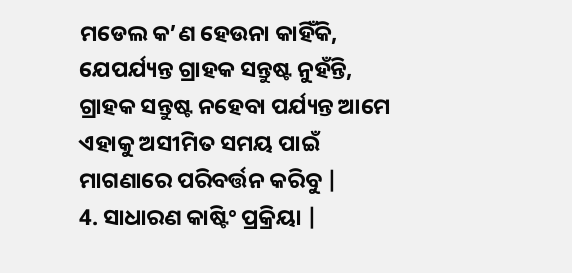ମଡେଲ କ’ଣ ହେଉନା କାହିଁକି, ଯେପର୍ଯ୍ୟନ୍ତ ଗ୍ରାହକ ସନ୍ତୁଷ୍ଟ ନୁହଁନ୍ତି, ଗ୍ରାହକ ସନ୍ତୁଷ୍ଟ ନହେବା ପର୍ଯ୍ୟନ୍ତ ଆମେ ଏହାକୁ ଅସୀମିତ ସମୟ ପାଇଁ ମାଗଣାରେ ପରିବର୍ତ୍ତନ କରିବୁ |
4. ସାଧାରଣ କାଷ୍ଟିଂ ପ୍ରକ୍ରିୟା |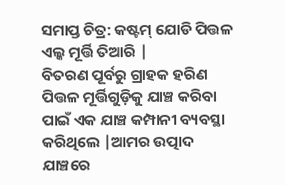ସମାପ୍ତ ଚିତ୍ର: କଷ୍ଟମ୍ ଯୋଡି ପିତ୍ତଳ ଏଲ୍କ ମୂର୍ତ୍ତି ତିଆରି |
ବିତରଣ ପୂର୍ବରୁ ଗ୍ରାହକ ହରିଣ ପିତ୍ତଳ ମୂର୍ତ୍ତିଗୁଡ଼ିକୁ ଯାଞ୍ଚ କରିବା ପାଇଁ ଏକ ଯାଞ୍ଚ କମ୍ପାନୀ ବ୍ୟବସ୍ଥା କରିଥିଲେ |ଆମର ଉତ୍ପାଦ ଯାଞ୍ଚରେ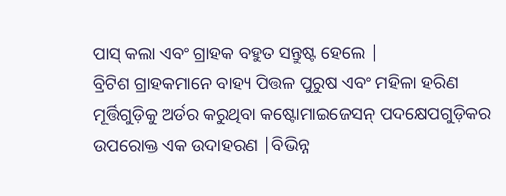ପାସ୍ କଲା ଏବଂ ଗ୍ରାହକ ବହୁତ ସନ୍ତୁଷ୍ଟ ହେଲେ |
ବ୍ରିଟିଶ ଗ୍ରାହକମାନେ ବାହ୍ୟ ପିତ୍ତଳ ପୁରୁଷ ଏବଂ ମହିଳା ହରିଣ ମୂର୍ତ୍ତିଗୁଡ଼ିକୁ ଅର୍ଡର କରୁଥିବା କଷ୍ଟୋମାଇଜେସନ୍ ପଦକ୍ଷେପଗୁଡ଼ିକର ଉପରୋକ୍ତ ଏକ ଉଦାହରଣ |ବିଭିନ୍ନ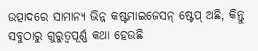ଉତ୍ପାଦରେ ସାମାନ୍ୟ ଭିନ୍ନ କଷ୍ଟମାଇଜେସନ୍ ଷ୍ଟେପ୍ ଅଛି, କିନ୍ତୁ ସବୁଠାରୁ ଗୁରୁତ୍ୱପୂର୍ଣ୍ଣ କଥା ହେଉଛି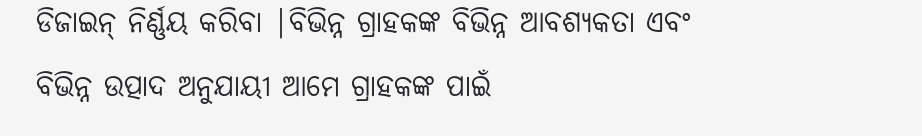ଡିଜାଇନ୍ ନିର୍ଣ୍ଣୟ କରିବା |ବିଭିନ୍ନ ଗ୍ରାହକଙ୍କ ବିଭିନ୍ନ ଆବଶ୍ୟକତା ଏବଂ ବିଭିନ୍ନ ଉତ୍ପାଦ ଅନୁଯାୟୀ ଆମେ ଗ୍ରାହକଙ୍କ ପାଇଁ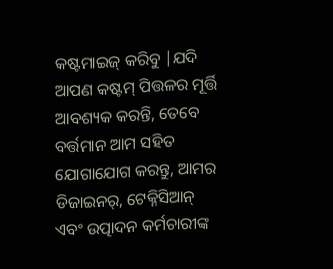କଷ୍ଟମାଇଜ୍ କରିବୁ |ଯଦି ଆପଣ କଷ୍ଟମ୍ ପିତ୍ତଳର ମୂର୍ତ୍ତି ଆବଶ୍ୟକ କରନ୍ତି, ତେବେ ବର୍ତ୍ତମାନ ଆମ ସହିତ ଯୋଗାଯୋଗ କରନ୍ତୁ, ଆମର ଡିଜାଇନର୍, ଟେକ୍ନିସିଆନ୍ ଏବଂ ଉତ୍ପାଦନ କର୍ମଚାରୀଙ୍କ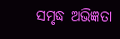ସମୃଦ୍ଧ ଅଭିଜ୍ଞତା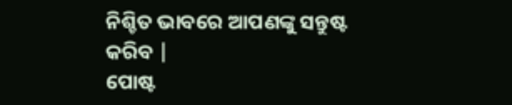ନିଶ୍ଚିତ ଭାବରେ ଆପଣଙ୍କୁ ସନ୍ତୁଷ୍ଟ କରିବ |
ପୋଷ୍ଟ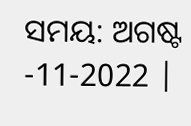ସମୟ: ଅଗଷ୍ଟ -11-2022 |